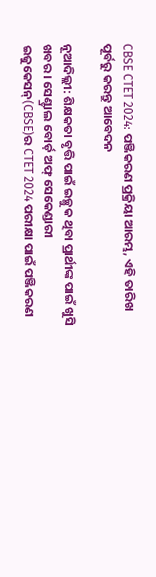CBSE CTET 2024: ପଞ୍ଜିକରଣ ପ୍ରକ୍ରିୟା ଆରମ୍ଭ, ଏହି ତାରିଖ ପୂର୍ବରୁ କରନ୍ତୁ ଆବେଦନ

ନୂଆଦିଲ୍ଲୀ: ଶିକ୍ଷକତା ବୃତ୍ତି ପାଇଁ ଇଚ୍ଛୁକ ଥିବା ପ୍ରାର୍ଥୀଙ୍କ ପାଇଁ ଖୁସି ଖବର । ସେଣ୍ଟ୍ରାଲ ବୋର୍ଡ଼ ଅଫ୍ ସେକେଣ୍ଡାରୀ ଇଜୁକେସନ୍(CBSE)ର CTET 2024 ପରୀକ୍ଷା ପାଇଁ ପଞ୍ଜିକରଣ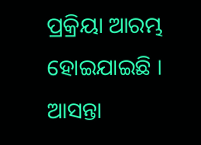ପ୍ରକ୍ରିୟା ଆରମ୍ଭ ହୋଇଯାଇଛି । ଆସନ୍ତା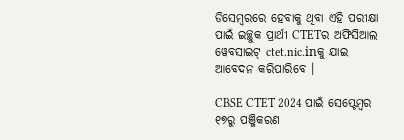ଡିସେମ୍ବରରେ ହେବାକୁ ଥିବା ଏହି ପରୀକ୍ଷା ପାଇଁ ଇଚ୍ଛୁକ ପ୍ରାର୍ଥୀ CTETର ଅଫିସିଆଲ ୱେବସାଇଟ୍ ctet.nic.inକୁ ଯାଇ ଆବେଦନ କରିପାରିବେ ।

CBSE CTET 2024 ପାଇଁ ସେପ୍ଟେମ୍ବର ୧୭ରୁ ପଞ୍ଜିକରଣ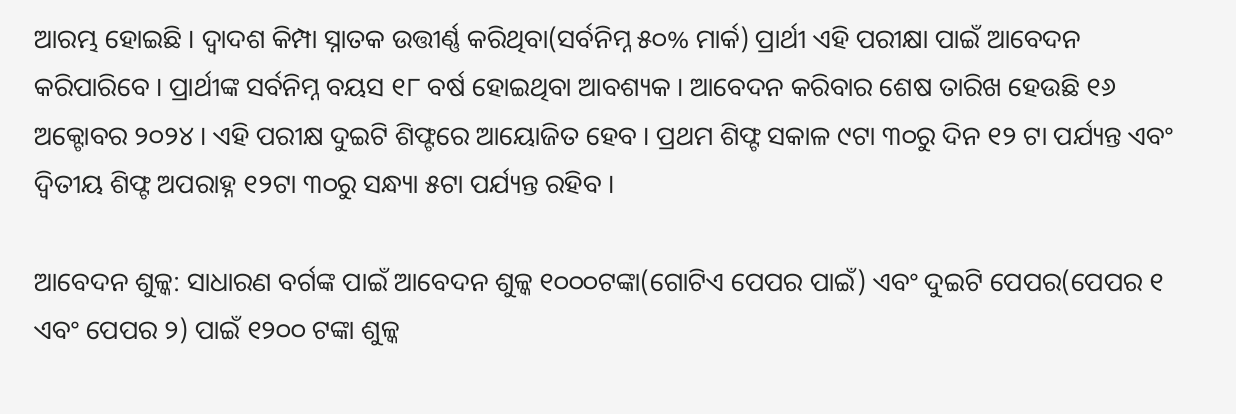ଆରମ୍ଭ ହୋଇଛି । ଦ୍ୱାଦଶ କିମ୍ପା ସ୍ନାତକ ଉତ୍ତୀର୍ଣ୍ଣ କରିଥିବା(ସର୍ବନିମ୍ନ ୫୦% ମାର୍କ) ପ୍ରାର୍ଥୀ ଏହି ପରୀକ୍ଷା ପାଇଁ ଆବେଦନ କରିପାରିବେ । ପ୍ରାର୍ଥୀଙ୍କ ସର୍ବନିମ୍ନ ବୟସ ୧୮ ବର୍ଷ ହୋଇଥିବା ଆବଶ୍ୟକ । ଆବେଦନ କରିବାର ଶେଷ ତାରିଖ ହେଉଛି ୧୬ ଅକ୍ଟୋବର ୨୦୨୪ । ଏହି ପରୀକ୍ଷ ଦୁଇଟି ଶିଫ୍ଟରେ ଆୟୋଜିତ ହେବ । ପ୍ରଥମ ଶିଫ୍ଟ ସକାଳ ୯ଟା ୩୦ରୁ ଦିନ ୧୨ ଟା ପର୍ଯ୍ୟନ୍ତ ଏବଂ ଦ୍ୱିତୀୟ ଶିଫ୍ଟ ଅପରାହ୍ନ ୧୨ଟା ୩୦ରୁ ସନ୍ଧ୍ୟା ୫ଟା ପର୍ଯ୍ୟନ୍ତ ରହିବ ।

ଆବେଦନ ଶୁଳ୍କ: ସାଧାରଣ ବର୍ଗଙ୍କ ପାଇଁ ଆବେଦନ ଶୁଳ୍କ ୧୦୦୦ଟଙ୍କା(ଗୋଟିଏ ପେପର ପାଇଁ) ଏବଂ ଦୁଇଟି ପେପର(ପେପର ୧ ଏବଂ ପେପର ୨) ପାଇଁ ୧୨୦୦ ଟଙ୍କା ଶୁଳ୍କ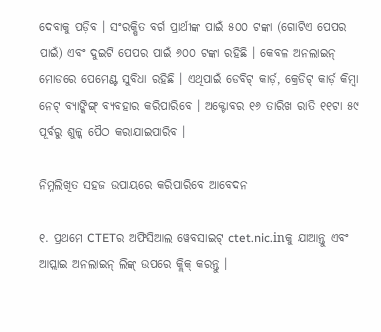ଦେବାକୁ ପଡ଼ିବ । ସଂରକ୍ଷିତ ବର୍ଗ ପ୍ରାର୍ଥୀଙ୍କ ପାଇଁ ୫୦୦ ଟଙ୍କା (ଗୋଟିଏ ପେପର ପାଇଁ) ଏବଂ ଦୁଇଟି ପେପର ପାଇଁ ୬୦୦ ଟଙ୍କା ରହିଛି । କେବଳ ଅନଲାଇନ୍ ମୋଡରେ ପେମେଣ୍ଟ ସୁବିଧା ରହିଛି । ଏଥିପାଇଁ ଡେବିଟ୍ କାର୍ଡ଼, କ୍ରେଡିଟ୍ କାର୍ଡ଼ କିମ୍ବା ନେଟ୍ ବ୍ୟାଙ୍କିଙ୍ଗ୍ ବ୍ୟବହାର କରିପାରିବେ । ଅକ୍ଟୋବର ୧୬ ତାରିଖ ରାତି ୧୧ଟା ୫୯ ପୂର୍ବରୁ ଶୁଳ୍କ ପୈଠ କରାଯାଇପାରିବ ।

ନିମ୍ନଲିଖିତ ସହଜ ଉପାୟରେ କରିପାରିବେ ଆବେଦନ

୧. ପ୍ରଥମେ CTETର ଅଫିସିଆଲ ୱେବସାଇଟ୍ ctet.nic.inକୁ ଯାଆନ୍ତୁ ଏବଂ ଆପ୍ଲାଇ ଅନଲାଇନ୍ ଲିଙ୍କ୍ ଉପରେ କ୍ଲିକ୍ କରନ୍ତୁ ।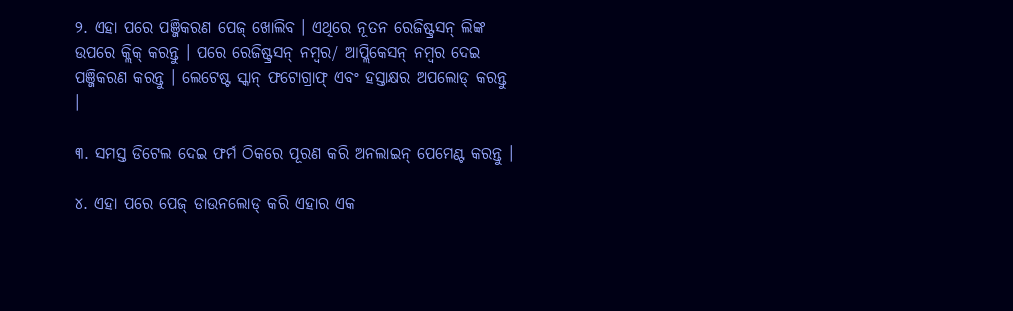୨. ଏହା ପରେ ପଞ୍ଜିକରଣ ପେଜ୍ ଖୋଲିବ । ଏଥିରେ ନୂତନ ରେଜିଷ୍ଟ୍ରସନ୍ ଲିଙ୍କ ଉପରେ କ୍ଲିକ୍ କରନ୍ତୁ । ପରେ ରେଜିଷ୍ଟ୍ରସନ୍ ନମ୍ବର/ ଆପ୍ଲିକେସନ୍ ନମ୍ବର ଦେଇ ପଞ୍ଜିକରଣ କରନ୍ତୁ । ଲେଟେଷ୍ଟ ସ୍କାନ୍ ଫଟୋଗ୍ରାଫ୍ ଏବଂ ହସ୍ତାକ୍ଷର ଅପଲୋଡ୍ କରନ୍ତୁ ।

୩. ସମସ୍ତ ଡିଟେଲ ଦେଇ ଫର୍ମ ଠିକରେ ପୂରଣ କରି ଅନଲାଇନ୍ ପେମେଣ୍ଟ କରନ୍ତୁ ।

୪. ଏହା ପରେ ପେଜ୍ ଡାଉନଲୋଡ୍ କରି ଏହାର ଏକ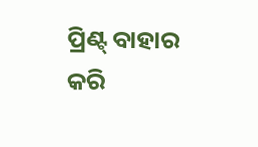ପ୍ରିଣ୍ଟ୍ ବାହାର କରି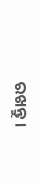ରଖନ୍ତୁ ।